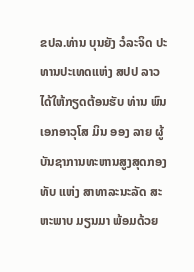ຂປລ.ທ່ານ ບຸນຍັງ ວໍລະຈິດ ປະທານປະເທດແຫ່ງ ສປປ ລາວໄດ້ໃຫ້ກຽດຕ້ອນຮັບ ທ່ານ ພົນເອກອາວຸໂສ ມິນ ອອງ ລາຍ ຜູ້ບັນຊາການທະຫານສູງສຸດກອງທັບ ແຫ່ງ ສາທາລະນະລັດ ສະຫະພາບ ມຽນມາ ພ້ອມດ້ວຍ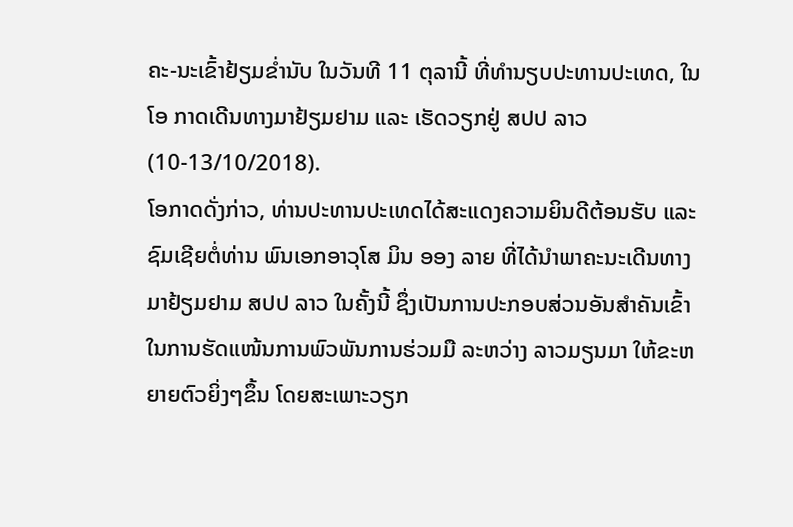ຄະ-ນະເຂົ້າຢ້ຽມຂໍ່ານັບ ໃນວັນທີ 11 ຕຸລານີ້ ທີ່ທຳນຽບປະທານປະເທດ, ໃນໂອ ກາດເດີນທາງມາຢ້ຽມຢາມ ແລະ ເຮັດວຽກຢູ່ ສປປ ລາວ (10-13/10/2018).
ໂອກາດດັ່ງກ່າວ, ທ່ານປະທານປະເທດໄດ້ສະແດງຄວາມຍິນດີຕ້ອນຮັບ ແລະ ຊົມເຊີຍຕໍ່ທ່ານ ພົນເອກອາວຸໂສ ມິນ ອອງ ລາຍ ທີ່ໄດ້ນໍາພາຄະນະເດີນທາງມາຢ້ຽມຢາມ ສປປ ລາວ ໃນຄັ້ງນີ້ ຊຶ່ງເປັນການປະກອບສ່ວນອັນສຳຄັນເຂົ້າໃນການຮັດແໜ້ນການພົວພັນການຮ່ວມມື ລະຫວ່າງ ລາວມຽນມາ ໃຫ້ຂະຫຍາຍຕົວຍິ່ງໆຂຶ້ນ ໂດຍສະເພາະວຽກ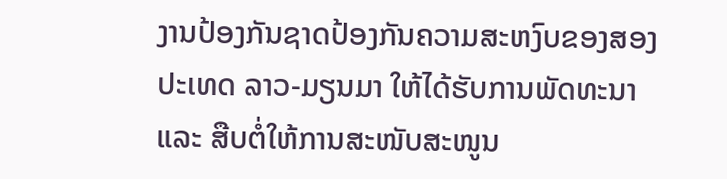ງານປ້ອງກັນຊາດປ້ອງກັນຄວາມສະຫງົບຂອງສອງປະເທດ ລາວ-ມຽນມາ ໃຫ້ໄດ້ຮັບການພັດທະນາ ແລະ ສືບຕໍ່ໃຫ້ການສະໜັບສະໜູນ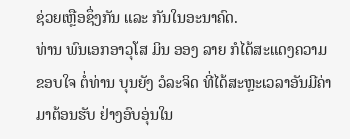ຊ່ວຍເຫຼືອຊຶ່ງກັນ ແລະ ກັນໃນອະນາຄົດ.
ທ່ານ ພົນເອກອາວຸໂສ ມິນ ອອງ ລາຍ ກໍໄດ້ສະແດງຄວາມຂອບໃຈ ຕໍ່ທ່ານ ບຸນຍັງ ວໍລະຈິດ ທີ່ໄດ້ສະຫຼະເວລາອັນມີຄ່າມາຕ້ອນຮັບ ຢ່າງອົບອຸ່ນໃນ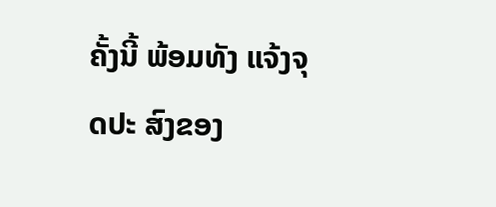ຄັ້ງນີ້ ພ້ອມທັງ ແຈ້ງຈຸດປະ ສົງຂອງ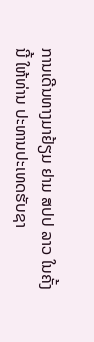ການເດີນທາງມາຢ້ຽມ ຢາມ ສປປ ລາວ ໃນຄັ້ງນີ້ ໃຫ້ທ່ານ ປະທານປະເທດຮັບຊາ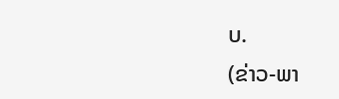ບ.
(ຂ່າວ-ພາ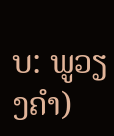ບ: ພູວຽງຄຳ)